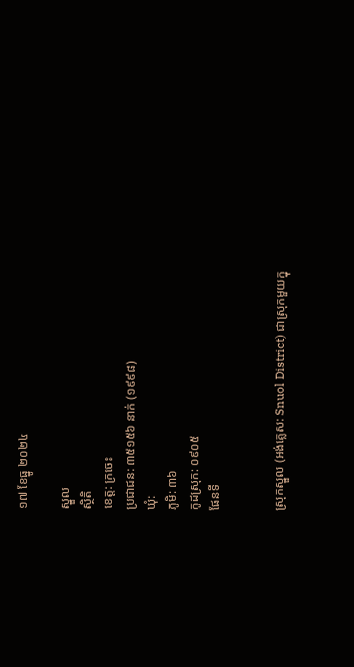១៧ ខែធ្នូ ២០២៤

ស្នួល
ស្ថិតិ
ខេត្ត: ក្រចេះ
ប្រជាជន: ៣៥១៥៦ នាក់ (១៩៩៨)
ឃុំ:
ភូមិ: ៣៦
កូដស្រុក: ០៩០៥
ផែនទី


ស្រុកស្នួល (អង់គ្លេស: Snuol District) ជាស្រុកមួយក្នុ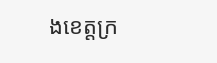ងខេត្តក្រ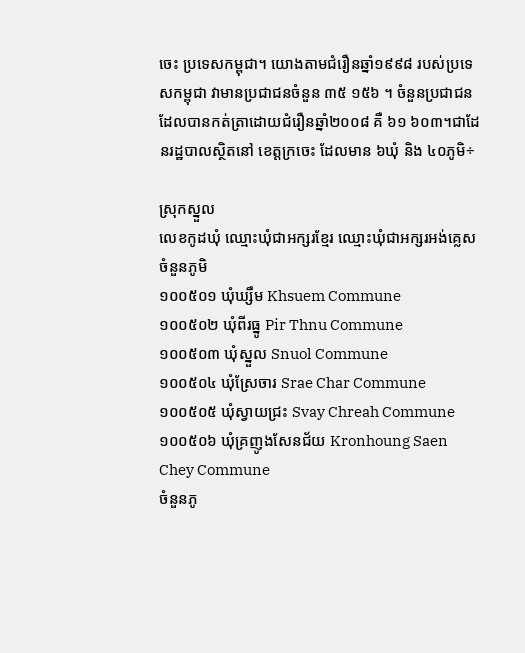ចេះ ប្រទេសកម្ពុជា។ យោងតាមជំរឿនឆ្នាំ១៩៩៨ របស់ប្រទេសកម្ពុជា វាមានប្រជាជនចំនួន ៣៥ ១៥៦ ។ ចំនួនប្រជាជនដែលបានកត់ត្រាដោយជំរឿនឆ្នាំ២០០៨ គឺ ៦១ ៦០៣។ជាដែនរដ្ឋបាលស្ថិតនៅ ខេត្តក្រចេះ ដែលមាន ៦ឃុំ និង ៤០ភូមិ÷

ស្រុកស្នួល
លេខកូដឃុំ ឈ្មោះឃុំជាអក្សរខ្មែរ ឈ្មោះឃុំជាអក្សរអង់គ្លេស ចំនួនភូមិ
១០០៥០១ ឃុំឃ្សឹម Khsuem Commune
១០០៥០២ ឃុំពីរធ្នូ Pir Thnu Commune
១០០៥០៣ ឃុំស្នួល Snuol Commune
១០០៥០៤ ឃុំស្រែចារ Srae Char Commune
១០០៥០៥ ឃុំស្វាយជ្រះ Svay Chreah Commune
១០០៥០៦ ឃុំគ្រញូងសែនជ័យ Kronhoung Saen Chey Commune
ចំនួនភូ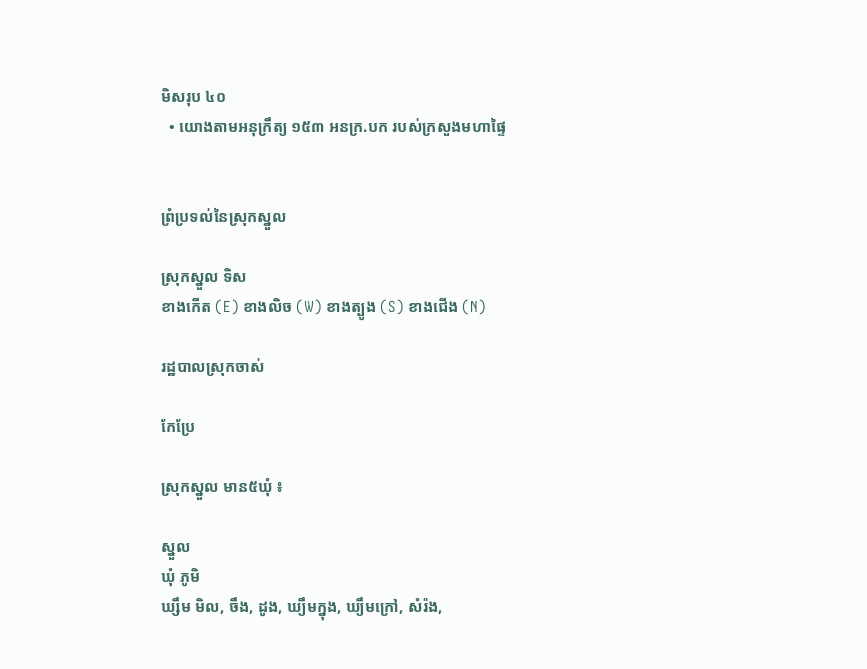មិសរុប ៤០
  • យោងតាមអនុក្រឹត្យ ១៥៣ អនក្រ.បក របស់ក្រសួងមហាផ្ទៃ


ព្រំប្រទល់នៃស្រុកស្នួល

ស្រុកស្នួល ទិស
ខាងកើត (E) ខាងលិច (W) ខាងត្បូង (S) ខាងជើង (N)

រដ្ឋបាលស្រុកចាស់

កែប្រែ

ស្រុកស្នួល មាន៥ឃុំ ៖

ស្នួល
ឃុំ ភូមិ
ឃ្សឹម មិល, ចឹង, ដូង, ឃ្យឹមក្នុង, ឃ្យឹមក្រៅ, សំរ៉ង,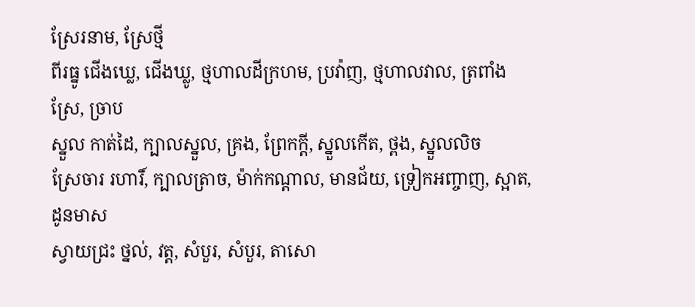ស្រែរនាម, ស្រែថ្មី
ពីរធ្នូ ជើងឃ្លេ, ជើងឃ្លូ, ថ្មហាលដីក្រហម, ប្រវ៉ាញ, ថ្មហាលវាល, ត្រពាំងស្រែ, ច្រាប
ស្នួល កាត់ដៃ, ក្បាលស្នួល, គ្រង, ព្រែកក្ដី, ស្នួលកើត, ថ្ពង, ស្នួលលិច
ស្រែចារ រហារិ៍, ក្បាលត្រាច, ម៉ាក់កណ្ដាល, មានជ័យ, ទ្រៀកអញ្ចាញ, ស្អាត, ដូនមាស
ស្វាយជ្រះ ថ្នល់, វត្ត, សំបួរ, សំបួរ, តាសោ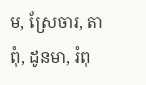ម, ស្រែចារ, តាពុំ, ដូនមា, រំពុ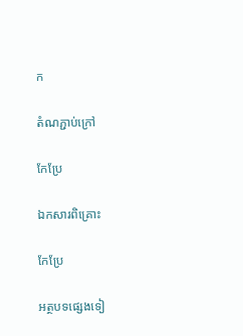ក

តំណភ្ជាប់ក្រៅ

កែប្រែ

ឯកសារពិគ្រោះ

កែប្រែ

អត្ថបទផ្សេងទៀ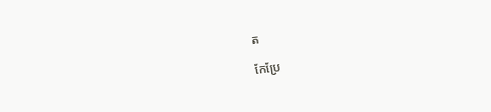ត

កែប្រែ